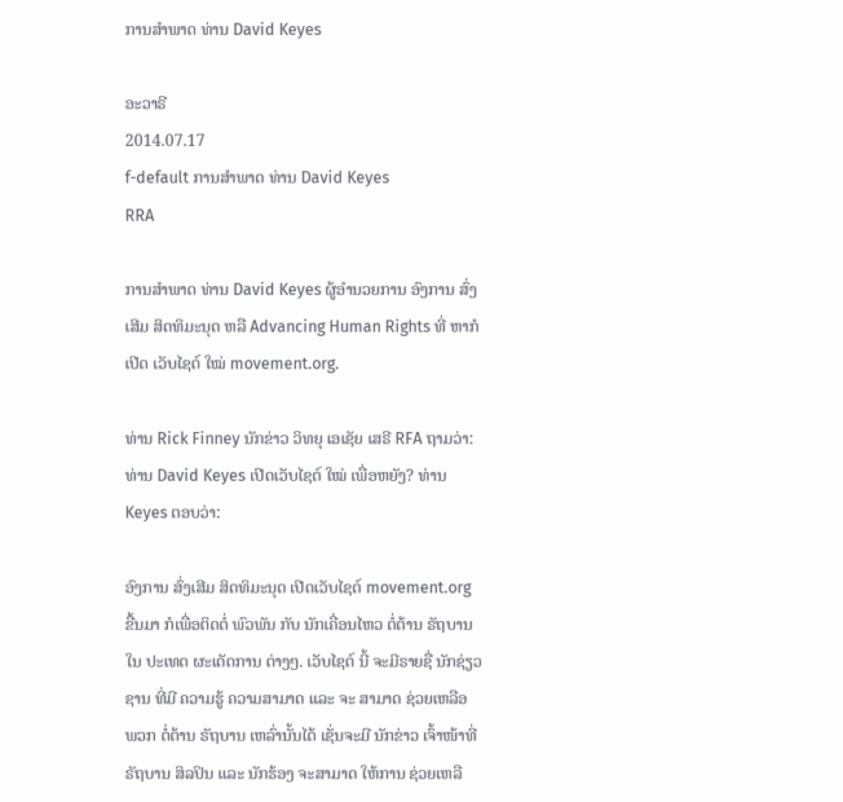ການສຳພາດ ທ່ານ David Keyes

ອະວາຣີ
2014.07.17
f-default ການສຳພາດ ທ່ານ David Keyes
RRA

ການສຳພາດ ທ່ານ David Keyes ຜູ້ອຳນວຍການ ອົງການ ສົ່ງເສີມ ສິດທິມະນຸດ ຫລື Advancing Human Rights ທີ່ ຫາກໍເປີດ ເວັບໄຊຕ໌ ໃໝ່ movement.org.

ທ່ານ Rick Finney ນັກຂ່າວ ວິທຍຸ ເອເຊັຍ ເສຣີ RFA ຖາມວ່າ: ທ່ານ David Keyes ເປີດເວັບໄຊຕ໌ ໃໝ່ ເພື່ອຫຍັງ? ທ່ານ Keyes ຕອບວ່າ:

ອົງການ ສົ່ງເສີມ ສິດທິມະນຸດ ເປີດເວັບໄຊຕ໌ movement.org ຂື້ນມາ ກໍເພື່ອຕິດຕໍ່ ພົວພັນ ກັບ ນັກເຄື່ອນໄຫວ ຕໍ່ຕ້ານ ຣັຖບານ ໃນ ປະເທດ ຜະເດັດການ ຕ່າງໆ. ເວັບໄຊຕ໌ ນີ້ ຈະມີຣາຍຊື່ ນັກຊ່ຽວຊານ ທີ່ມີ ຄວາມຮູ້ ຄວາມສາມາດ ແລະ ຈະ ສາມາດ ຊ່ວຍເຫລືອ ພວກ ຕໍ່ຕ້ານ ຣັຖບານ ເຫລົ່ານັ້ນໄດ້ ເຊັ່ນຈະມີ ນັກຂ່າວ ເຈົ້າໜ້າທີ່ ຣັຖບານ ສິລປິນ ແລະ ນັກຮ້ອງ ຈະສາມາດ ໃຫ້ການ ຊ່ວຍເຫລື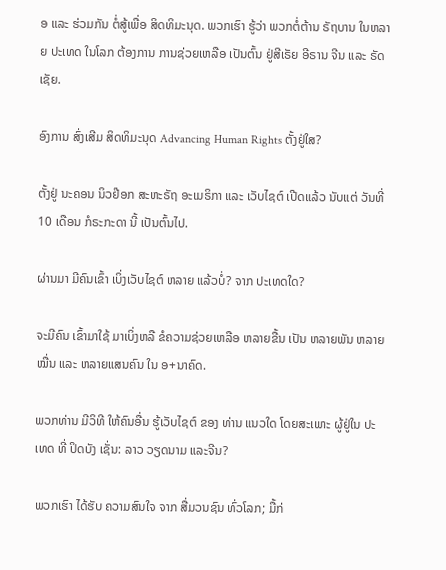ອ ແລະ ຮ່ວມກັນ ຕໍ່ສູ້ເພື່ອ ສິດທິມະນຸດ. ພວກເຮົາ ຮູ້ວ່າ ພວກຕໍ່ຕ້ານ ຣັຖບານ ໃນຫລາຍ ປະເທດ ໃນໂລກ ຕ້ອງການ ການຊ່ວຍເຫລືອ ເປັນຕົ້ນ ຢູ່ສີເຣັຍ ອີຣານ ຈີນ ແລະ ຣັດເຊັຍ.

ອົງການ ສົ່ງເສີມ ສິດທິມະນຸດ Advancing Human Rights ຕັ້ງຢູ່ໃສ?

ຕັ້ງຢູ່ ນະຄອນ ນິວຢ໊ອກ ສະຫະຣັຖ ອະເມຣິກາ ແລະ ເວັບໄຊຕ໌ ເປີດແລ້ວ ນັບແຕ່ ວັນທີ່ 10 ເດືອນ ກໍຣະກະດາ ນີ້ ເປັນຕົ້ນໄປ.

ຜ່ານມາ ມີຄົນເຂົ້າ ເບິ່ງເວັບໄຊຕ໌ ຫລາຍ ແລ້ວບໍ່? ຈາກ ປະເທດໃດ?

ຈະມີຄົນ ເຂົ້າມາໃຊ້ ມາເບິ່ງຫລື ຂໍຄວາມຊ່ວຍເຫລືອ ຫລາຍຂື້ນ ເປັນ ຫລາຍພັນ ຫລາຍໝື່ນ ແລະ ຫລາຍແສນຄົນ ໃນ ອ+ນາຄົດ.

ພວກທ່ານ ມີວິທີ ໃຫ້ຄົນອື່ນ ຮູ້ເວັບໄຊຕ໌ ຂອງ ທ່ານ ແນວໃດ ໂດຍສະເພາະ ຜູ້ຢູ່ໃນ ປະເທດ ທີ່ ປິດບັງ ເຊັ່ນ: ລາວ ວຽດນາມ ແລະຈີນ?

ພວກເຮົາ ໄດ້ຮັບ ຄວາມສົນໃຈ ຈາກ ສື່ມວນຊົນ ທົ່ວໂລກ; ມື້ກ່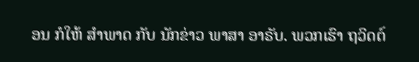ອນ ກໍໃຫ້ ສຳພາດ ກັບ ນັກຂ່າວ ພາສາ ອາຣັບ. ພວກເຮົາ ຖວິດຕ໌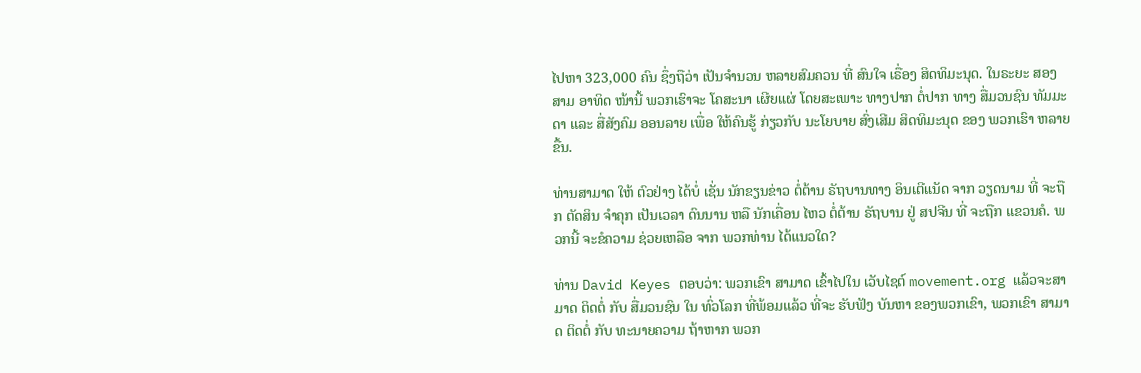ໄປຫາ 323,000 ຄົນ ຊຶ່ງຖືວ່າ ເປັນຈຳນວນ ຫລາຍສົມຄວນ ທີ່ ສົນໃຈ ເຣື່ອງ ສິດທິມະນຸດ. ໃນຣະຍະ ສອງສາມ ອາທິດ ໜ້ານີ້ ພວກເຮົາຈະ ໂຄສະນາ ເຜີຍແຜ່ ໂດຍສະເພາະ ທາງປາກ ຕໍ່ປາກ ທາງ ສື່ມວນຊົນ ທັມມະດາ ແລະ ສື່ສັງຄົມ ອອນລາຍ ເພື່ອ ໃຫ້ຄົນຮູ້ ກ່ຽວກັບ ນະໂຍບາຍ ສົ່ງເສີມ ສິດທິມະນຸດ ຂອງ ພວກເຮົາ ຫລາຍຂື້ນ.

ທ່ານສາມາດ ໃຫ້ ຕົວຢ່າງ ໄດ້ບໍ່ ເຊັ່ນ ນັກຂຽນຂ່າວ ຕໍ່ຕ້ານ ຣັຖບານທາງ ອິນເຕີແນັດ ຈາກ ວຽດນາມ ທີ່ ຈະຖືກ ຕັດສິນ ຈຳຄຸກ ເປັນເວລາ ດົນນານ ຫລື ນັກເຄື່ອນ ໄຫວ ຕໍ່ຕ້ານ ຣັຖບານ ຢູ່ ສປຈີນ ທີ່ ຈະຖືກ ແຂວນຄໍ. ພວກນີ້ ຈະຂໍຄວາມ ຊ່ວຍເຫລືອ ຈາກ ພວກທ່ານ ໄດ້ແນວໃດ?

ທ່ານ David Keyes ຕອບວ່າ: ພວກເຂົາ ສາມາດ ເຂົ້າໄປໃນ ເວັບໄຊຕ໌ movement.org ແລ້ວຈະສາມາດ ຕິດຕໍ່ ກັບ ສື່ມວນຊົນ ໃນ ທົ່ວໂລກ ທີ່ພ້ອມແລ້ວ ທີ່ຈະ ຮັບຟັງ ບັນຫາ ຂອງພວກເຂົາ, ພວກເຂົາ ສາມາດ ຕິດຕໍ່ ກັບ ທະນາຍຄວາມ ຖ້າຫາກ ພວກ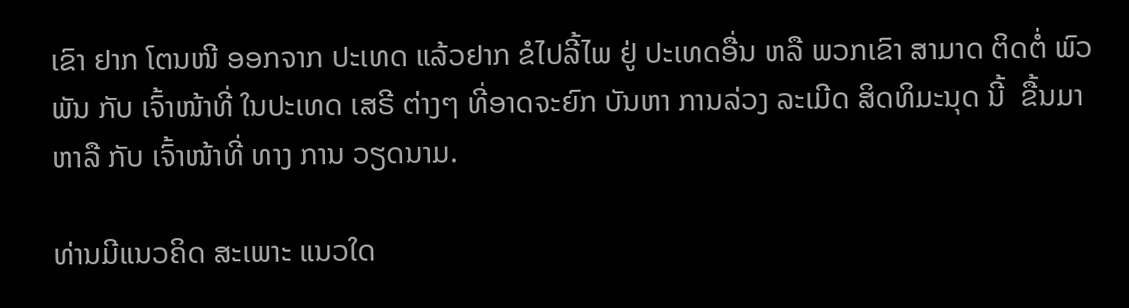ເຂົາ ຢາກ ໂຕນໜີ ອອກຈາກ ປະເທດ ແລ້ວຢາກ ຂໍໄປລີ້ໄພ ຢູ່ ປະເທດອື່ນ ຫລື ພວກເຂົາ ສາມາດ ຕິດຕໍ່ ພົວພັນ ກັບ ເຈົ້າໜ້າທີ່ ໃນປະເທດ ເສຣີ ຕ່າງໆ ທີ່ອາດຈະຍົກ ບັນຫາ ການລ່ວງ ລະເມີດ ສິດທິມະນຸດ ນີ້  ຂື້ນມາ ຫາລື ກັບ ເຈົ້າໜ້າທີ່ ທາງ ການ ວຽດນາມ.

ທ່ານມີແນວຄິດ ສະເພາະ ແນວໃດ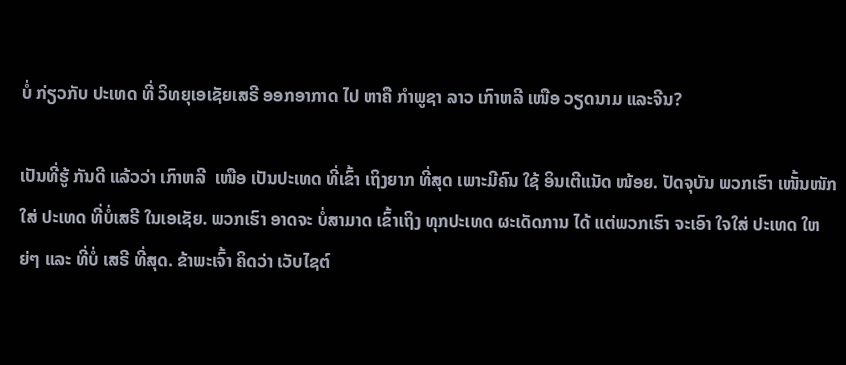ບໍ່ ກ່ຽວກັບ ປະເທດ ທີ່ ວິທຍຸເອເຊັຍເສຣີ ອອກອາກາດ ໄປ ຫາຄື ກຳພູຊາ ລາວ ເກົາຫລີ ເໜືອ ວຽດນາມ ແລະຈີນ?

ເປັນທີ່ຮູ້ ກັນດີ ແລ້ວວ່າ ເກົາຫລີ  ເໜືອ ເປັນປະເທດ ທີ່ເຂົ້າ ເຖິງຍາກ ທີ່ສຸດ ເພາະມີຄົນ ໃຊ້ ອິນເຕີແນັດ ໜ້ອຍ. ປັດຈຸບັນ ພວກເຮົາ ເໜັ້ນໜັກໃສ່ ປະເທດ ທີ່ບໍ່ເສຣີ ໃນເອເຊັຍ. ພວກເຮົາ ອາດຈະ ບໍ່ສາມາດ ເຂົ້າເຖິງ ທຸກປະເທດ ຜະເດັດການ ໄດ້ ແຕ່ພວກເຮົາ ຈະເອົາ ໃຈໃສ່ ປະເທດ ໃຫຍ່ໆ ແລະ ທີ່ບໍ່ ເສຣີ ທີ່ສຸດ. ຂ້າພະເຈົ້າ ຄິດວ່າ ເວັບໄຊຕ໌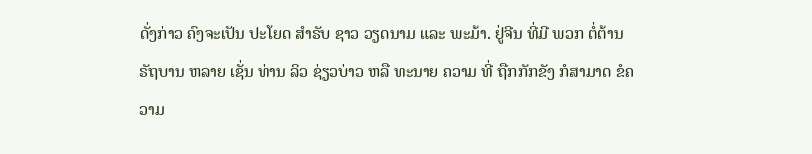ດັ່ງກ່າວ ຄົງຈະເປັນ ປະໂຍດ ສຳຣັບ ຊາວ ວຽດນາມ ແລະ ພະມ້າ. ຢູ່ຈີນ ທີ່ມີ ພວກ ຕໍ່ຕ້ານ ຣັຖບານ ຫລາຍ ເຊັ່ນ ທ່ານ ລິວ ຊ່ຽວບ່າວ ຫລື ທະນາຍ ຄວາມ ທີ່ ຖືກກັກຂັງ ກໍສາມາດ ຂໍຄວາມ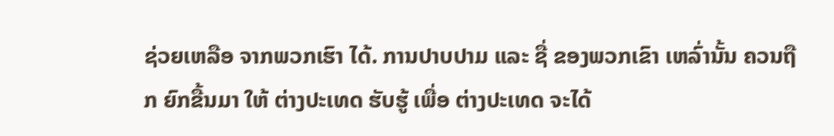ຊ່ວຍເຫລືອ ຈາກພວກເຮົາ ໄດ້. ການປາບປາມ ແລະ ຊື່ ຂອງພວກເຂົາ ເຫລົ່ານັ້ນ ຄວນຖືກ ຍົກຂື້ນມາ ໃຫ້ ຕ່າງປະເທດ ຮັບຮູ້ ເພື່ອ ຕ່າງປະເທດ ຈະໄດ້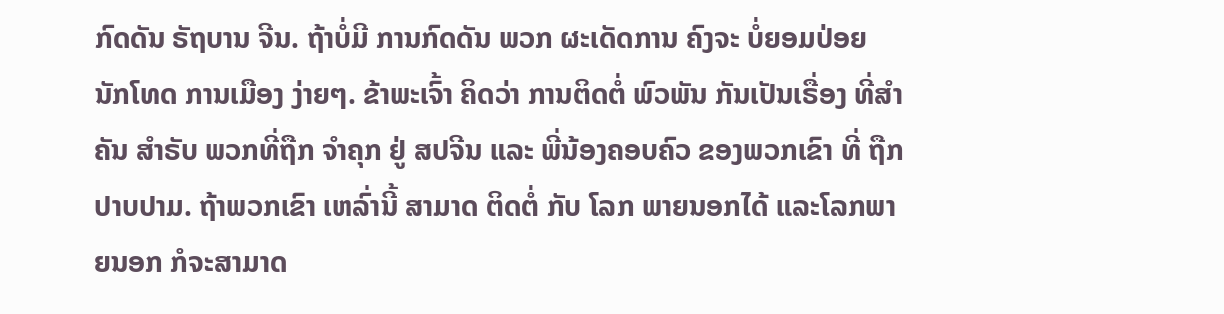ກົດດັນ ຣັຖບານ ຈີນ. ຖ້າບໍ່ມີ ການກົດດັນ ພວກ ຜະເດັດການ ຄົງຈະ ບໍ່ຍອມປ່ອຍ ນັກໂທດ ການເມືອງ ງ່າຍໆ. ຂ້າພະເຈົ້າ ຄິດວ່າ ການຕິດຕໍ່ ພົວພັນ ກັນເປັນເຣື່ອງ ທີ່ສຳຄັນ ສຳຣັບ ພວກທີ່ຖືກ ຈຳຄຸກ ຢູ່ ສປຈີນ ແລະ ພີ່ນ້ອງຄອບຄົວ ຂອງພວກເຂົາ ທີ່ ຖືກປາບປາມ. ຖ້າພວກເຂົາ ເຫລົ່ານີ້ ສາມາດ ຕິດຕໍ່ ກັບ ໂລກ ພາຍນອກໄດ້ ແລະໂລກພາຍນອກ ກໍຈະສາມາດ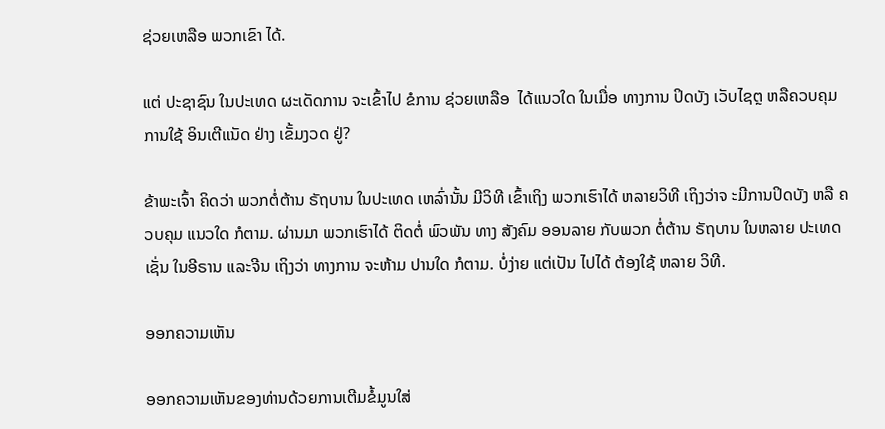ຊ່ວຍເຫລືອ ພວກເຂົາ ໄດ້.

ແຕ່ ປະຊາຊົນ ໃນປະເທດ ຜະເດັດການ ຈະເຂົ້າໄປ ຂໍການ ຊ່ວຍເຫລືອ  ໄດ້ແນວໃດ ໃນເມື່ອ ທາງການ ປິດບັງ ເວັບໄຊຕຼ ຫລືຄວບຄຸມ ການໃຊ້ ອິນເຕີແນັດ ຢ່າງ ເຂັ້ມງວດ ຢູ່?

ຂ້າພະເຈົ້າ ຄິດວ່າ ພວກຕໍ່ຕ້ານ ຣັຖບານ ໃນປະເທດ ເຫລົ່ານັ້ນ ມີວິທີ ເຂົ້າເຖິງ ພວກເຮົາໄດ້ ຫລາຍວິທີ ເຖິງວ່າຈ ະມີການປິດບັງ ຫລື ຄວບຄຸມ ແນວໃດ ກໍຕາມ. ຜ່ານມາ ພວກເຮົາໄດ້ ຕິດຕໍ່ ພົວພັນ ທາງ ສັງຄົມ ອອນລາຍ ກັບພວກ ຕໍ່ຕ້ານ ຣັຖບານ ໃນຫລາຍ ປະເທດເຊັ່ນ ໃນອີຣານ ແລະຈີນ ເຖິງວ່າ ທາງການ ຈະຫ້າມ ປານໃດ ກໍຕາມ. ບໍ່ງ່າຍ ແຕ່ເປັນ ໄປໄດ້ ຕ້ອງໃຊ້ ຫລາຍ ວິທີ.

ອອກຄວາມເຫັນ

ອອກຄວາມເຫັນຂອງທ່ານດ້ວຍການເຕີມຂໍ້ມູນໃສ່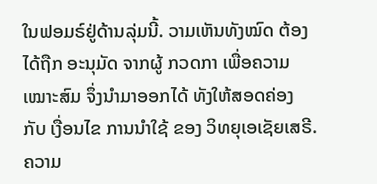ໃນຟອມຣ໌ຢູ່ດ້ານລຸ່ມນີ້. ວາມເຫັນທັງໝົດ ຕ້ອງໄດ້ຖືກ ອະນຸມັດ ຈາກຜູ້ ກວດກາ ເພື່ອຄວາມເໝາະສົມ ຈຶ່ງນໍາມາອອກໄດ້ ທັງໃຫ້ສອດຄ່ອງ ກັບ ເງື່ອນໄຂ ການນຳໃຊ້ ຂອງ ວິທຍຸເອເຊັຍເສຣີ. ຄວາມ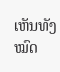ເຫັນທັງໝົດ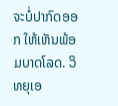ຈະບໍ່ປາກົດອອກ ໃຫ້ເຫັນພ້ອມບາດໂລດ. ວິທຍຸເອ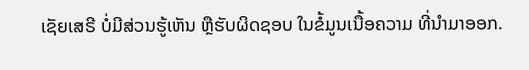ເຊັຍເສຣີ ບໍ່ມີສ່ວນຮູ້ເຫັນ ຫຼືຮັບຜິດຊອບ ໃນຂໍ້ມູນເນື້ອຄວາມ ທີ່ນໍາມາອອກ.